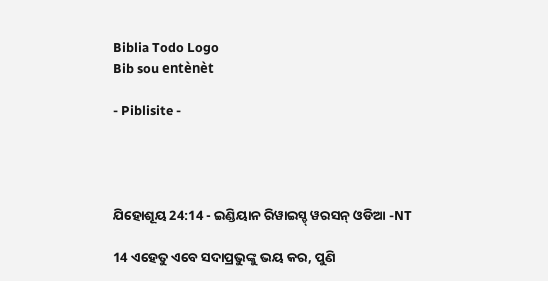Biblia Todo Logo
Bib sou entènèt

- Piblisite -




ଯିହୋଶୂୟ 24:14 - ଇଣ୍ଡିୟାନ ରିୱାଇସ୍ଡ୍ ୱରସନ୍ ଓଡିଆ -NT

14 ଏହେତୁ ଏବେ ସଦାପ୍ରଭୁଙ୍କୁ ଭୟ କର, ପୁଣି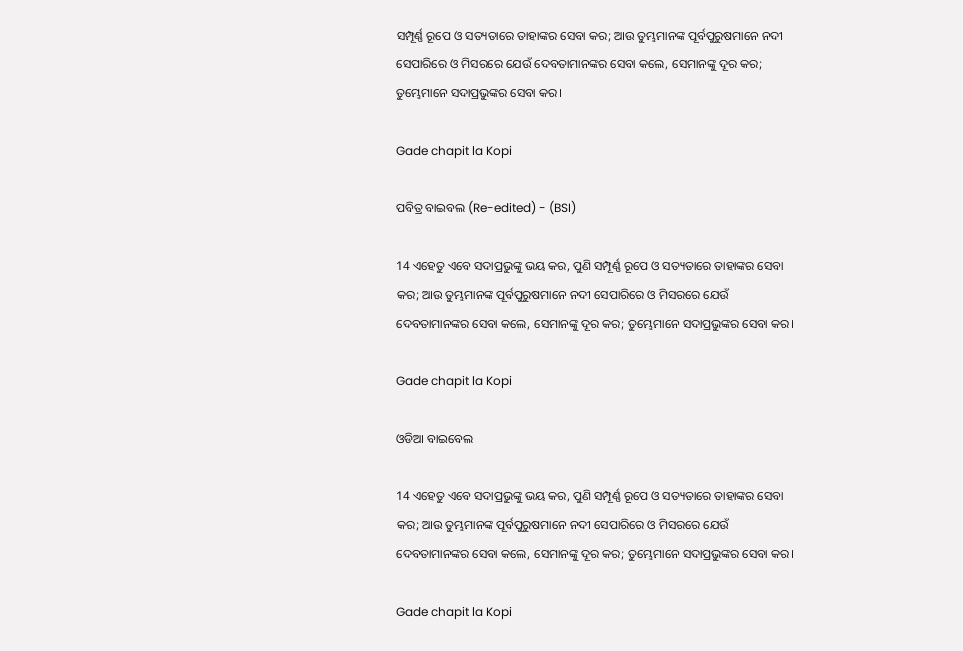ସମ୍ପୂର୍ଣ୍ଣ ରୂପେ ଓ ସତ୍ୟତାରେ ତାହାଙ୍କର ସେବା କର; ଆଉ ତୁମ୍ଭମାନଙ୍କ ପୂର୍ବପୁରୁଷମାନେ ନଦୀ ସେପାରିରେ ଓ ମିସରରେ ଯେଉଁ ଦେବତାମାନଙ୍କର ସେବା କଲେ, ସେମାନଙ୍କୁ ଦୂର କର; ତୁମ୍ଭେମାନେ ସଦାପ୍ରଭୁଙ୍କର ସେବା କର।

Gade chapit la Kopi

ପବିତ୍ର ବାଇବଲ (Re-edited) - (BSI)

14 ଏହେତୁ ଏବେ ସଦାପ୍ରଭୁଙ୍କୁ ଭୟ କର, ପୁଣି ସମ୍ପୂର୍ଣ୍ଣ ରୂପେ ଓ ସତ୍ୟତାରେ ତାହାଙ୍କର ସେବା କର; ଆଉ ତୁମ୍ଭମାନଙ୍କ ପୂର୍ବପୁରୁଷମାନେ ନଦୀ ସେପାରିରେ ଓ ମିସରରେ ଯେଉଁ ଦେବତାମାନଙ୍କର ସେବା କଲେ, ସେମାନଙ୍କୁ ଦୂର କର; ତୁମ୍ଭେମାନେ ସଦାପ୍ରଭୁଙ୍କର ସେବା କର।

Gade chapit la Kopi

ଓଡିଆ ବାଇବେଲ

14 ଏହେତୁ ଏବେ ସଦାପ୍ରଭୁଙ୍କୁ ଭୟ କର, ପୁଣି ସମ୍ପୂର୍ଣ୍ଣ ରୂପେ ଓ ସତ୍ୟତାରେ ତାହାଙ୍କର ସେବା କର; ଆଉ ତୁମ୍ଭମାନଙ୍କ ପୂର୍ବପୁରୁଷମାନେ ନଦୀ ସେପାରିରେ ଓ ମିସରରେ ଯେଉଁ ଦେବତାମାନଙ୍କର ସେବା କଲେ, ସେମାନଙ୍କୁ ଦୂର କର; ତୁମ୍ଭେମାନେ ସଦାପ୍ରଭୁଙ୍କର ସେବା କର।

Gade chapit la Kopi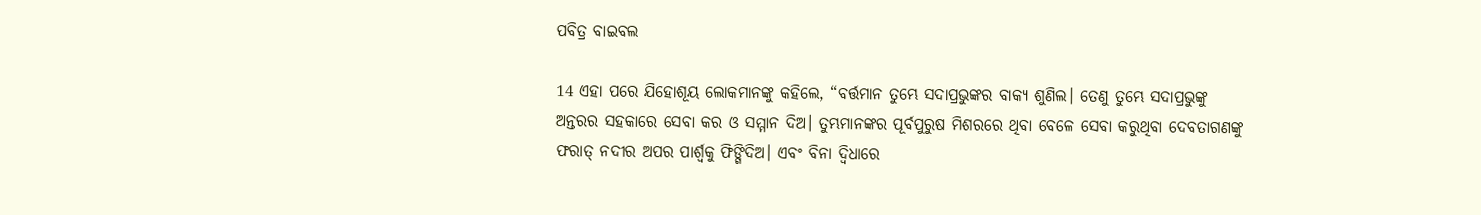ପବିତ୍ର ବାଇବଲ

14 ଏହା ପରେ ଯିହୋଶୂୟ ଲୋକମାନଙ୍କୁ କହିଲେ, “ବର୍ତ୍ତମାନ ତୁମ୍ଭେ ସଦାପ୍ରଭୁଙ୍କର ବାକ୍ୟ ଶୁଣିଲ। ତେଣୁ ତୁମ୍ଭେ ସଦାପ୍ରଭୁଙ୍କୁ ଅନ୍ତରର ସହକାରେ ସେବା କର ଓ ସମ୍ମାନ ଦିଅ। ତୁମ୍ଭମାନଙ୍କର ପୂର୍ବପୁରୁଷ ମିଶରରେ ଥିବା ବେଳେ ସେବା କରୁଥିବା ଦେବତାଗଣଙ୍କୁ ଫରାତ୍ ନଦୀର ଅପର ପାର୍ଶ୍ୱକୁ ଫିଙ୍ଗିଦିଅ। ଏବଂ ବିନା ଦ୍ୱିଧାରେ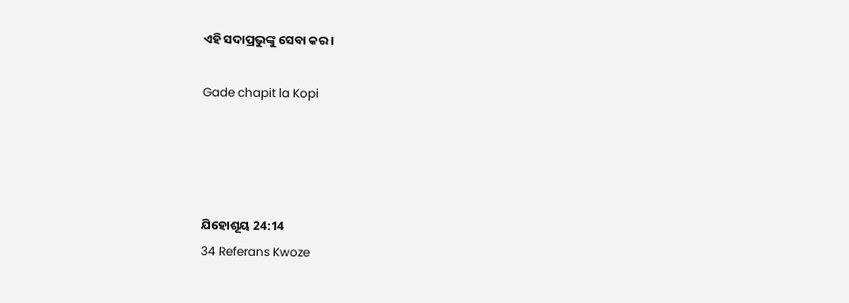ଏହି ସଦାପ୍ରଭୁଙ୍କୁ ସେବା କର।

Gade chapit la Kopi




ଯିହୋଶୂୟ 24:14
34 Referans Kwoze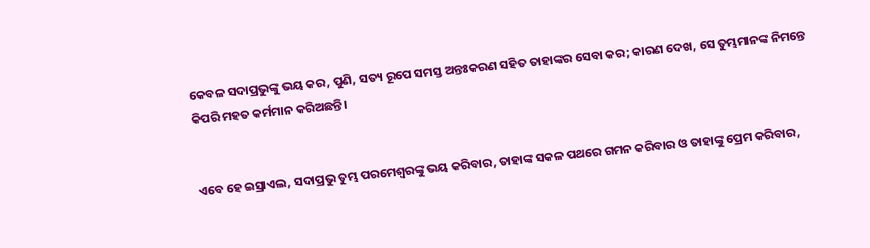କେବଳ ସଦାପ୍ରଭୁଙ୍କୁ ଭୟ କର, ପୁଣି, ସତ୍ୟ ରୂପେ ସମସ୍ତ ଅନ୍ତଃକରଣ ସହିତ ତାହାଙ୍କର ସେବା କର; କାରଣ ଦେଖ, ସେ ତୁମ୍ଭମାନଙ୍କ ନିମନ୍ତେ କିପରି ମହତ କର୍ମମାନ କରିଅଛନ୍ତି।


ଏବେ ହେ ଇସ୍ରାଏଲ, ସଦାପ୍ରଭୁ ତୁମ୍ଭ ପରମେଶ୍ୱରଙ୍କୁ ଭୟ କରିବାର, ତାହାଙ୍କ ସକଳ ପଥରେ ଗମନ କରିବାର ଓ ତାହାଙ୍କୁ ପ୍ରେମ କରିବାର,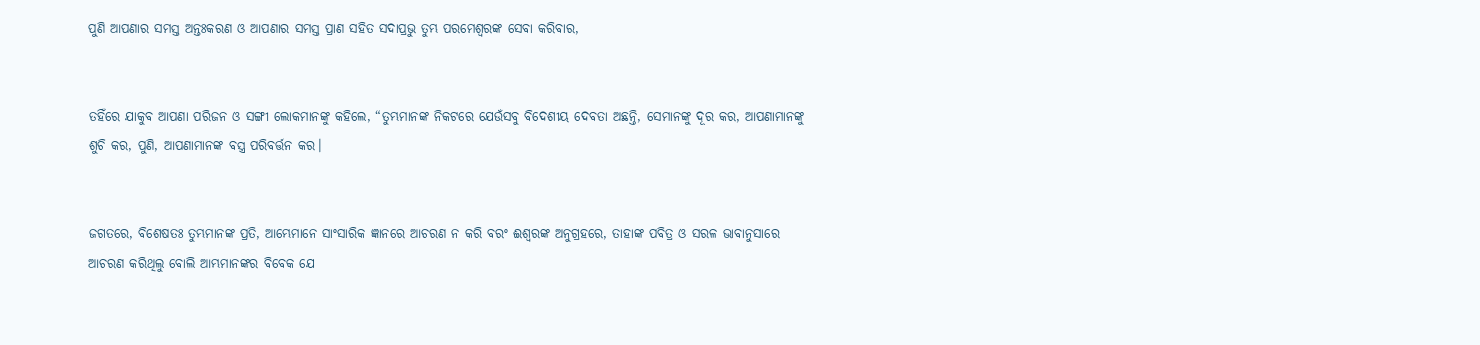ପୁଣି ଆପଣାର ସମସ୍ତ ଅନ୍ତଃକରଣ ଓ ଆପଣାର ସମସ୍ତ ପ୍ରାଣ ସହିତ ସଦାପ୍ରଭୁ ତୁମ୍ଭ ପରମେଶ୍ୱରଙ୍କ ସେବା କରିବାର,


ତହିଁରେ ଯାକୁବ ଆପଣା ପରିଜନ ଓ ସଙ୍ଗୀ ଲୋକମାନଙ୍କୁ କହିଲେ, “ତୁମ୍ଭମାନଙ୍କ ନିକଟରେ ଯେଉଁସବୁ ବିଦେଶୀୟ ଦେବତା ଅଛନ୍ତି, ସେମାନଙ୍କୁ ଦୂର କର, ଆପଣାମାନଙ୍କୁ ଶୁଚି କର, ପୁଣି, ଆପଣାମାନଙ୍କ ବସ୍ତ୍ର ପରିବର୍ତ୍ତନ କର।


ଜଗତରେ, ବିଶେଷତଃ ତୁମ୍ଭମାନଙ୍କ ପ୍ରତି, ଆମ୍ଭେମାନେ ସାଂସାରିକ ଜ୍ଞାନରେ ଆଚରଣ ନ କରି ବରଂ ଈଶ୍ବରଙ୍କ ଅନୁଗ୍ରହରେ, ତାହାଙ୍କ ପବିତ୍ର ଓ ସରଳ ଭାବାନୁସାରେ ଆଚରଣ କରିଥିଲୁ ବୋଲି ଆମ୍ଭମାନଙ୍କର ବିବେକ ଯେ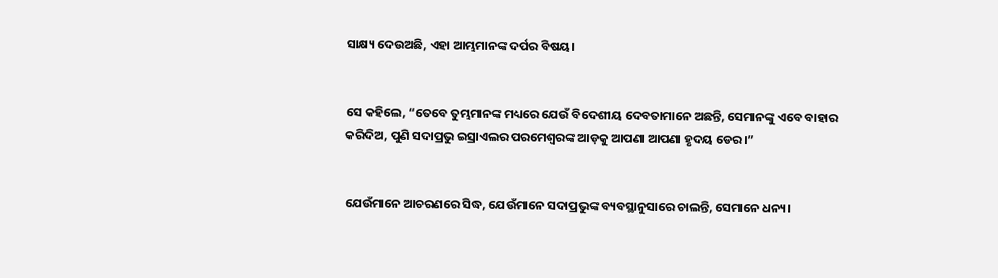ସାକ୍ଷ୍ୟ ଦେଉଅଛି, ଏହା ଆମ୍ଭମାନଙ୍କ ଦର୍ପର ବିଷୟ।


ସେ କହିଲେ, “ତେବେ ତୁମ୍ଭମାନଙ୍କ ମଧ୍ୟରେ ଯେଉଁ ବିଦେଶୀୟ ଦେବତାମାନେ ଅଛନ୍ତି, ସେମାନଙ୍କୁ ଏବେ ବାହାର କରିଦିଅ, ପୁଣି ସଦାପ୍ରଭୁ ଇସ୍ରାଏଲର ପରମେଶ୍ୱରଙ୍କ ଆଡ଼କୁ ଆପଣା ଆପଣା ହୃଦୟ ଡେର।”


ଯେଉଁମାନେ ଆଚରଣରେ ସିଦ୍ଧ, ଯେଉଁମାନେ ସଦାପ୍ରଭୁଙ୍କ ବ୍ୟବସ୍ଥାନୁସାରେ ଚାଲନ୍ତି, ସେମାନେ ଧନ୍ୟ।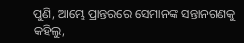ପୁଣି, ଆମ୍ଭେ ପ୍ରାନ୍ତରରେ ସେମାନଙ୍କ ସନ୍ତାନଗଣକୁ କହିଲୁ,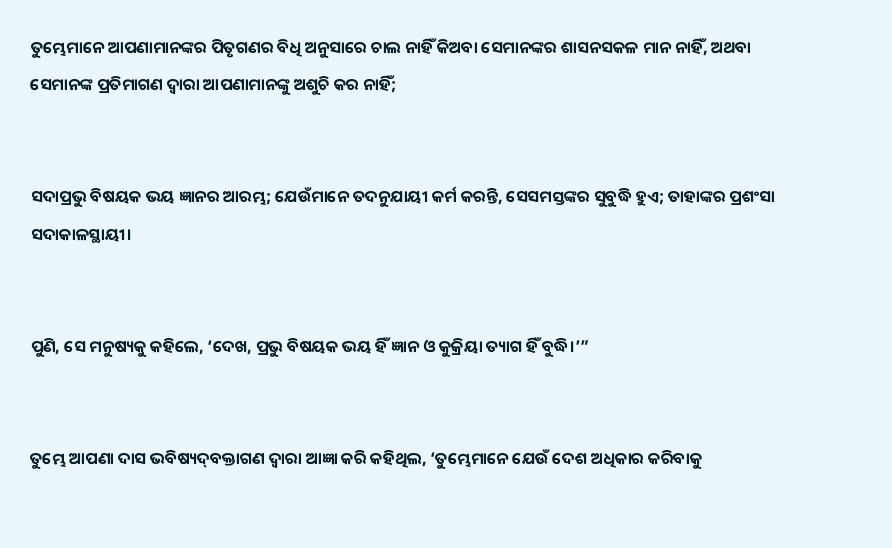ତୁମ୍ଭେମାନେ ଆପଣାମାନଙ୍କର ପିତୃଗଣର ବିଧି ଅନୁସାରେ ଚାଲ ନାହିଁ କିଅବା ସେମାନଙ୍କର ଶାସନସକଳ ମାନ ନାହିଁ, ଅଥବା ସେମାନଙ୍କ ପ୍ରତିମାଗଣ ଦ୍ୱାରା ଆପଣାମାନଙ୍କୁ ଅଶୁଚି କର ନାହିଁ;


ସଦାପ୍ରଭୁ ବିଷୟକ ଭୟ ଜ୍ଞାନର ଆରମ୍ଭ; ଯେଉଁମାନେ ତଦନୁଯାୟୀ କର୍ମ କରନ୍ତି, ସେସମସ୍ତଙ୍କର ସୁବୁଦ୍ଧି ହୁଏ; ତାହାଙ୍କର ପ୍ରଶଂସା ସଦାକାଳସ୍ଥାୟୀ।


ପୁଣି, ସେ ମନୁଷ୍ୟକୁ କହିଲେ, ‘ଦେଖ, ପ୍ରଭୁ ବିଷୟକ ଭୟ ହିଁ ଜ୍ଞାନ ଓ କୁକ୍ରିୟା ତ୍ୟାଗ ହିଁ ବୁଦ୍ଧି।’”


ତୁମ୍ଭେ ଆପଣା ଦାସ ଭବିଷ୍ୟଦ୍‍ବକ୍ତାଗଣ ଦ୍ୱାରା ଆଜ୍ଞା କରି କହିଥିଲ, ‘ତୁମ୍ଭେମାନେ ଯେଉଁ ଦେଶ ଅଧିକାର କରିବାକୁ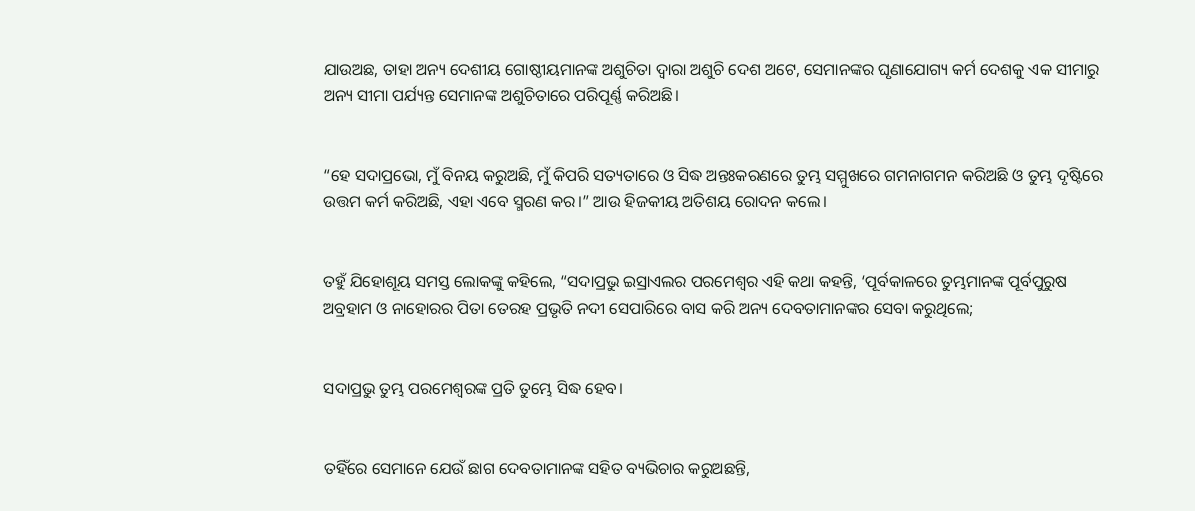ଯାଉଅଛ, ତାହା ଅନ୍ୟ ଦେଶୀୟ ଗୋଷ୍ଠୀୟମାନଙ୍କ ଅଶୁଚିତା ଦ୍ୱାରା ଅଶୁଚି ଦେଶ ଅଟେ, ସେମାନଙ୍କର ଘୃଣାଯୋଗ୍ୟ କର୍ମ ଦେଶକୁ ଏକ ସୀମାରୁ ଅନ୍ୟ ସୀମା ପର୍ଯ୍ୟନ୍ତ ସେମାନଙ୍କ ଅଶୁଚିତାରେ ପରିପୂର୍ଣ୍ଣ କରିଅଛି।


“ହେ ସଦାପ୍ରଭୋ, ମୁଁ ବିନୟ କରୁଅଛି, ମୁଁ କିପରି ସତ୍ୟତାରେ ଓ ସିଦ୍ଧ ଅନ୍ତଃକରଣରେ ତୁମ୍ଭ ସମ୍ମୁଖରେ ଗମନାଗମନ କରିଅଛି ଓ ତୁମ୍ଭ ଦୃଷ୍ଟିରେ ଉତ୍ତମ କର୍ମ କରିଅଛି, ଏହା ଏବେ ସ୍ମରଣ କର।” ଆଉ ହିଜକୀୟ ଅତିଶୟ ରୋଦନ କଲେ।


ତହୁଁ ଯିହୋଶୂୟ ସମସ୍ତ ଲୋକଙ୍କୁ କହିଲେ, “ସଦାପ୍ରଭୁ ଇସ୍ରାଏଲର ପରମେଶ୍ୱର ଏହି କଥା କହନ୍ତି, ‘ପୂର୍ବକାଳରେ ତୁମ୍ଭମାନଙ୍କ ପୂର୍ବପୁରୁଷ ଅବ୍ରହାମ ଓ ନାହୋରର ପିତା ତେରହ ପ୍ରଭୃତି ନଦୀ ସେପାରିରେ ବାସ କରି ଅନ୍ୟ ଦେବତାମାନଙ୍କର ସେବା କରୁଥିଲେ;


ସଦାପ୍ରଭୁ ତୁମ୍ଭ ପରମେଶ୍ୱରଙ୍କ ପ୍ରତି ତୁମ୍ଭେ ସିଦ୍ଧ ହେବ।


ତହିଁରେ ସେମାନେ ଯେଉଁ ଛାଗ ଦେବତାମାନଙ୍କ ସହିତ ବ୍ୟଭିଚାର କରୁଅଛନ୍ତି,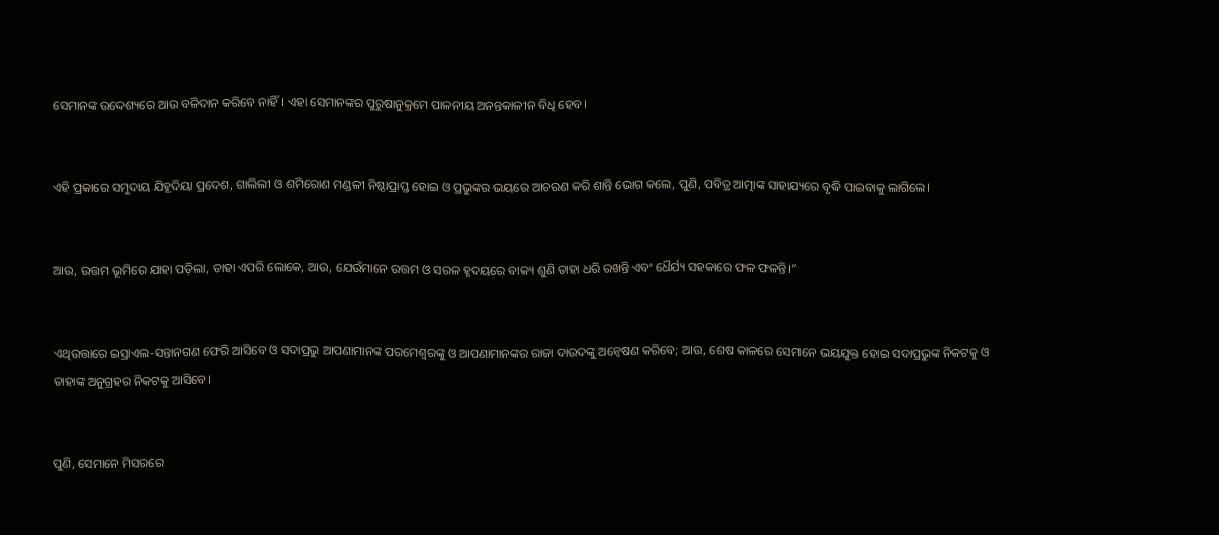ସେମାନଙ୍କ ଉଦ୍ଦେଶ୍ୟରେ ଆଉ ବଳିଦାନ କରିବେ ନାହିଁ। ଏହା ସେମାନଙ୍କର ପୁରୁଷାନୁକ୍ରମେ ପାଳନୀୟ ଅନନ୍ତକାଳୀନ ବିଧି ହେବ।


ଏହି ପ୍ରକାରେ ସମୁଦାୟ ଯିହୂଦିୟା ପ୍ରଦେଶ, ଗାଲିଲୀ ଓ ଶମିରୋଣ ମଣ୍ଡଳୀ ନିଷ୍ଠାପ୍ରାପ୍ତ ହୋଇ ଓ ପ୍ରଭୁଙ୍କର ଭୟରେ ଆଚରଣ କରି ଶାନ୍ତି ଭୋଗ କଲେ, ପୁଣି, ପବିତ୍ର ଆତ୍ମାଙ୍କ ସାହାଯ୍ୟରେ ବୃଦ୍ଧି ପାଇବାକୁ ଲାଗିଲେ।


ଆଉ, ଉତ୍ତମ ଭୂମିରେ ଯାହା ପଡ଼ିଲା, ତାହା ଏପରି ଲୋକେ, ଆଉ, ଯେଉଁମାନେ ଉତ୍ତମ ଓ ସରଳ ହୃଦୟରେ ବାକ୍ୟ ଶୁଣି ତାହା ଧରି ରଖନ୍ତି ଏବଂ ଧୈର୍ଯ୍ୟ ସହକାରେ ଫଳ ଫଳନ୍ତି।”


ଏଥିଉତ୍ତାରେ ଇସ୍ରାଏଲ-ସନ୍ତାନଗଣ ଫେରି ଆସିବେ ଓ ସଦାପ୍ରଭୁ ଆପଣାମାନଙ୍କ ପରମେଶ୍ୱରଙ୍କୁ ଓ ଆପଣାମାନଙ୍କର ରାଜା ଦାଉଦଙ୍କୁ ଅନ୍ଵେଷଣ କରିବେ; ଆଉ, ଶେଷ କାଳରେ ସେମାନେ ଭୟଯୁକ୍ତ ହୋଇ ସଦାପ୍ରଭୁଙ୍କ ନିକଟକୁ ଓ ତାହାଙ୍କ ଅନୁଗ୍ରହର ନିକଟକୁ ଆସିବେ।


ପୁଣି, ସେମାନେ ମିସରରେ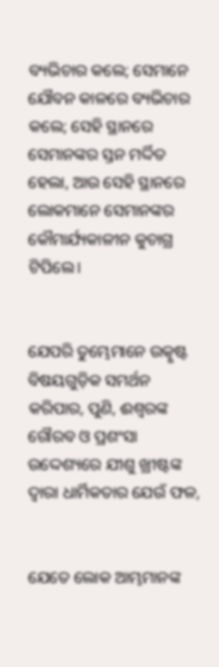ବ୍ୟଭିଚାର କଲେ; ସେମାନେ ଯୌବନ କାଳରେ ବ୍ୟଭିଚାର କଲେ; ସେହି ସ୍ଥାନରେ ସେମାନଙ୍କର ସ୍ତନ ମର୍ଦ୍ଦିତ ହେଲା, ଆଉ ସେହି ସ୍ଥାନରେ ଲୋକମାନେ ସେମାନଙ୍କର କୌମାର୍ଯ୍ୟକାଳୀନ କୁଚାଗ୍ର ଟିପିଲେ।


ଯେପରି ତୁମ୍ଭେମାନେ ଉତ୍କୃଷ୍ଟ ବିଷୟଗୁଡ଼ିକ ସମର୍ଥନ କରିପାର, ପୁଣି, ଈଶ୍ବରଙ୍କ ଗୌରବ ଓ ପ୍ରଶଂସା ଉଦ୍ଦେଶ୍ୟରେ ଯୀଶୁ ଖ୍ରୀଷ୍ଟଙ୍କ ଦ୍ୱାରା ଧାର୍ମିକତାର ଯେଉଁ ଫଳ,


ଯେତେ ଲୋକ ଆମ୍ଭମାନଙ୍କ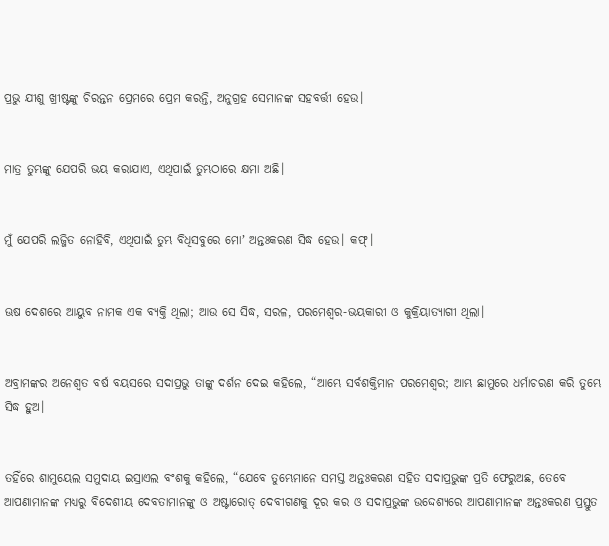ପ୍ରଭୁ ଯୀଶୁ ଖ୍ରୀଷ୍ଟଙ୍କୁ ଚିରନ୍ତନ ପ୍ରେମରେ ପ୍ରେମ କରନ୍ତି, ଅନୁଗ୍ରହ ସେମାନଙ୍କ ସହବର୍ତ୍ତୀ ହେଉ।


ମାତ୍ର ତୁମ୍ଭଙ୍କୁ ଯେପରି ଭୟ କରାଯାଏ, ଏଥିପାଇଁ ତୁମ୍ଭଠାରେ କ୍ଷମା ଅଛି।


ମୁଁ ଯେପରି ଲଜ୍ଜିତ ନୋହିବି, ଏଥିପାଇଁ ତୁମ୍ଭ ବିଧିସବୁରେ ମୋʼ ଅନ୍ତଃକରଣ ସିଦ୍ଧ ହେଉ। କଫ୍‍।


ଊଷ ଦେଶରେ ଆୟୁବ ନାମକ ଏକ ବ୍ୟକ୍ତି ଥିଲା; ଆଉ ସେ ସିଦ୍ଧ, ସରଳ, ପରମେଶ୍ୱର-ଭୟକାରୀ ଓ କୁକ୍ରିୟାତ୍ୟାଗୀ ଥିଲା।


ଅବ୍ରାମଙ୍କର ଅନେଶ୍ୱତ ବର୍ଷ ବୟସରେ ସଦାପ୍ରଭୁ ତାଙ୍କୁ ଦର୍ଶନ ଦେଇ କହିଲେ, “ଆମ୍ଭେ ସର୍ବଶକ୍ତିମାନ ପରମେଶ୍ୱର; ଆମ୍ଭ ଛାମୁରେ ଧର୍ମାଚରଣ କରି ତୁମ୍ଭେ ସିଦ୍ଧ ହୁଅ।


ତହିଁରେ ଶାମୁୟେଲ ସମୁଦାୟ ଇସ୍ରାଏଲ ବଂଶକୁ କହିଲେ, “ଯେବେ ତୁମ୍ଭେମାନେ ସମସ୍ତ ଅନ୍ତଃକରଣ ସହିତ ସଦାପ୍ରଭୁଙ୍କ ପ୍ରତି ଫେରୁଅଛ, ତେବେ ଆପଣାମାନଙ୍କ ମଧ୍ୟରୁ ବିଦେଶୀୟ ଦେବତାମାନଙ୍କୁ ଓ ଅଷ୍ଟାରୋତ୍‍ ଦେବୀଗଣକୁ ଦୂର କର ଓ ସଦାପ୍ରଭୁଙ୍କ ଉଦ୍ଦେଶ୍ୟରେ ଆପଣାମାନଙ୍କ ଅନ୍ତଃକରଣ ପ୍ରସ୍ତୁତ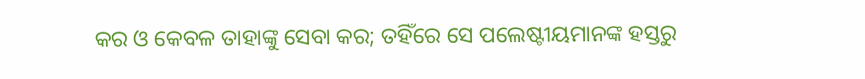କର ଓ କେବଳ ତାହାଙ୍କୁ ସେବା କର; ତହିଁରେ ସେ ପଲେଷ୍ଟୀୟମାନଙ୍କ ହସ୍ତରୁ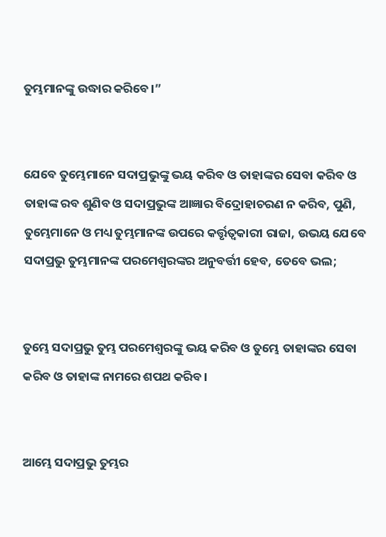ତୁମ୍ଭମାନଙ୍କୁ ଉଦ୍ଧାର କରିବେ।”


ଯେବେ ତୁମ୍ଭେମାନେ ସଦାପ୍ରଭୁଙ୍କୁ ଭୟ କରିବ ଓ ତାହାଙ୍କର ସେବା କରିବ ଓ ତାହାଙ୍କ ରବ ଶୁଣିବ ଓ ସଦାପ୍ରଭୁଙ୍କ ଆଜ୍ଞାର ବିଦ୍ରୋହାଚରଣ ନ କରିବ, ପୁଣି, ତୁମ୍ଭେମାନେ ଓ ମଧ୍ୟ ତୁମ୍ଭମାନଙ୍କ ଉପରେ କର୍ତ୍ତୃତ୍ୱକାରୀ ରାଜା, ଉଭୟ ଯେବେ ସଦାପ୍ରଭୁ ତୁମ୍ଭମାନଙ୍କ ପରମେଶ୍ୱରଙ୍କର ଅନୁବର୍ତ୍ତୀ ହେବ, ତେବେ ଭଲ;


ତୁମ୍ଭେ ସଦାପ୍ରଭୁ ତୁମ୍ଭ ପରମେଶ୍ୱରଙ୍କୁ ଭୟ କରିବ ଓ ତୁମ୍ଭେ ତାହାଙ୍କର ସେବା କରିବ ଓ ତାହାଙ୍କ ନାମରେ ଶପଥ କରିବ।


ଆମ୍ଭେ ସଦାପ୍ରଭୁ ତୁମ୍ଭର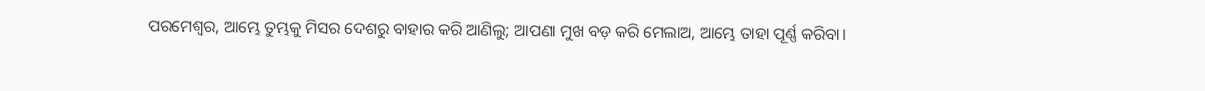ପରମେଶ୍ୱର, ଆମ୍ଭେ ତୁମ୍ଭକୁ ମିସର ଦେଶରୁ ବାହାର କରି ଆଣିଲୁ; ଆପଣା ମୁଖ ବଡ଼ କରି ମେଲାଅ, ଆମ୍ଭେ ତାହା ପୂର୍ଣ୍ଣ କରିବା।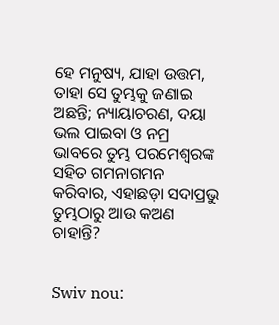ହେ ମନୁଷ୍ୟ, ଯାହା ଉତ୍ତମ, ତାହା ସେ ତୁମ୍ଭକୁ ଜଣାଇ ଅଛନ୍ତି; ନ୍ୟାୟାଚରଣ, ଦୟା ଭଲ ପାଇବା ଓ ନମ୍ର ଭାବରେ ତୁମ୍ଭ ପରମେଶ୍ୱରଙ୍କ ସହିତ ଗମନାଗମନ କରିବାର, ଏହାଛଡ଼ା ସଦାପ୍ରଭୁ ତୁମ୍ଭଠାରୁ ଆଉ କଅଣ ଚାହାନ୍ତି?


Swiv nou: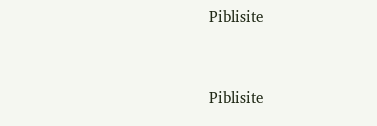Piblisite


Piblisite